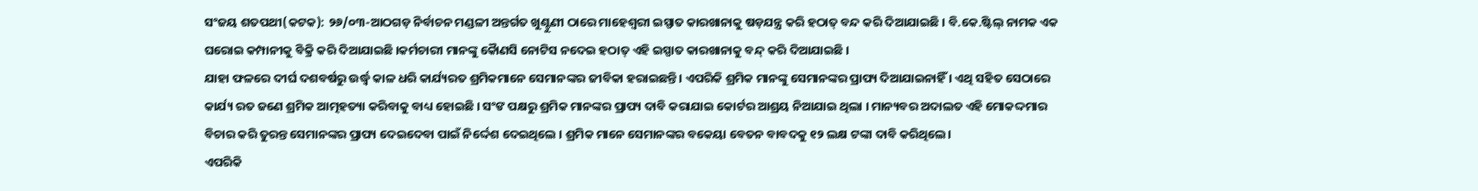ସଂଜୟ ଶତପଥୀ(କଟକ): ୨୬/୦୩-ଆଠଗଡ଼ ନିର୍ବାଚନ ମଣ୍ଡଳୀ ଅନ୍ତର୍ଗତ ଖୁଣ୍ଟୁଣୀ ଠାରେ ମାହେଶ୍ୱରୀ ଇସ୍ପାତ କାରଖାନାକୁ ଷଡ଼ଯନ୍ତ୍ର କରି ହଠାତ୍ ବନ୍ଦ କରି ଦିଆଯାଇଛି । ବି.କେ.ଷ୍ଟିଲ୍ ନାମକ ଏକ ଘରୋଇ କମ୍ପାନୀକୁ ବିକ୍ରି କରି ଦିଆଯାଇଛି ।କର୍ମଚାରୀ ମାନଙ୍କୁ କୈାଣସି ନୋଟିସ ନଦେଇ ହଠାତ୍ ଏହି ଇସ୍ପାତ କାରଖାନାକୁ ବନ୍ଦ୍ କରି ଦିଆଯାଇଛି ।
ଯାହା ଫଳରେ ଦୀର୍ଘ ଦଶବର୍ଷରୁ ଉର୍ଦ୍ଧ୍ବ କାଳ ଧରି କାର୍ଯ୍ୟରତ ଶ୍ରମିକମାନେ ସେମାନଙ୍କର ଜୀବିକା ହରାଇଛନ୍ତି । ଏପରିକି ଶ୍ରମିକ ମାନଙ୍କୁ ସେମାନଙ୍କର ପ୍ରାପ୍ୟ ଦିଆଯାଇନାହିଁ । ଏଥି ସହିତ ସେଠାରେ କାର୍ଯ୍ୟ ରତ ଜଣେ ଶ୍ରମିକ ଆତ୍ମହତ୍ୟା କରିବାକୁ ବାଧ୍ୟ ହୋଇଛି । ସଂଙ ପକ୍ଷରୁ ଶ୍ରମିକ ମାନଙ୍କର ପ୍ରାପ୍ୟ ଦାବି କରାଯାଇ କୋର୍ଟର ଆଶ୍ରୟ ନିଆଯାଇ ଥିଲା । ମାନ୍ୟବର ଅଦାଲତ ଏହି ମୋକଦ୍ଦମାର ବିଚାର କରି ତୁରନ୍ତ ସେମାନଙ୍କର ପ୍ରାପ୍ୟ ଦେଇଦେବା ପାଇଁ ନିର୍ଦ୍ଦେଶ ଦେଇଥିଲେ । ଶ୍ରମିକ ମାନେ ସେମାନଙ୍କର ବକେୟା ବେତନ ବାବଦକୁ ୧୨ ଲକ୍ଷ ଟଙ୍କା ଦାବି କରିଥିଲେ।
ଏପରିକି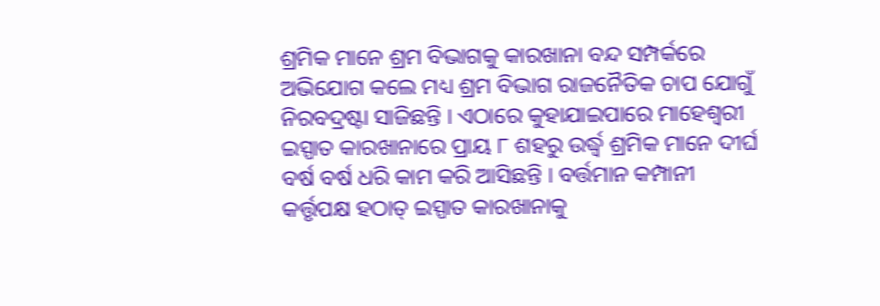ଶ୍ରମିକ ମାନେ ଶ୍ରମ ବିଭାଗକୁ କାରଖାନା ବନ୍ଦ ସମ୍ପର୍କରେ ଅଭିଯୋଗ କଲେ ମଧ୍ୟ ଶ୍ରମ ବିଭାଗ ରାଜନୈତିକ ଚାପ ଯୋଗୁଁ ନିରବଦ୍ରଷ୍ଟା ସାଜିଛନ୍ତି । ଏଠାରେ କୁହାଯାଇପାରେ ମାହେଶ୍ୱରୀ ଇସ୍ପାତ କାରଖାନାରେ ପ୍ରାୟ ୮ ଶହରୁ ଉର୍ଦ୍ଧ୍ବ ଶ୍ରମିକ ମାନେ ଦୀର୍ଘ ବର୍ଷ ବର୍ଷ ଧରି କାମ କରି ଆସିଛନ୍ତି । ବର୍ତ୍ତମାନ କମ୍ପାନୀ କର୍ତ୍ତୃପକ୍ଷ ହଠାତ୍ ଇସ୍ପାତ କାରଖାନାକୁ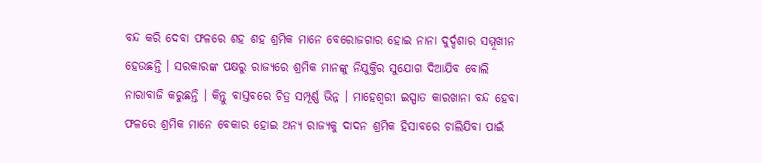ବନ୍ଦ କରି ଦେବା ଫଳରେ ଶହ ଶହ ଶ୍ରମିକ ମାନେ ବେରୋଜଗାର ହୋଇ ନାନା ଦୁର୍ଦ୍ଦଶାର ସମ୍ମୂଖୀନ ହେଉଛନ୍ତି । ସରକାରଙ୍କ ପକ୍ଷରୁ ରାଜ୍ୟରେ ଶ୍ରମିକ ମାନଙ୍କୁ ନିଯୁକ୍ତିର ସୁଯୋଗ ଦିଆଯିବ ବୋଲି ନାରାବାଜି କରୁଛନ୍ତି । କିନ୍ତୁ ବାସ୍ତବରେ ଚିତ୍ର ସମ୍ପୂର୍ଣ୍ଣ ଭିନ୍ନ । ମାହେଶ୍ୱରୀ ଇସ୍ପାତ କାରଖାନା ବନ୍ଦ ହେବା ଫଳରେ ଶ୍ରମିକ ମାନେ ବେକାର ହୋଇ ଅନ୍ୟ ରାଜ୍ୟକୁ ଦାଦନ ଶ୍ରମିକ ହିସାବରେ ଚାଲିଯିବା ପାଇଁ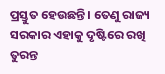ପ୍ରସ୍ତୁତ ହେଉଛନ୍ତି । ତେଣୁ ରାଜ୍ୟ ସରକାର ଏହାକୁ ଦୃଷ୍ଟିରେ ରଖି ତୁରନ୍ତ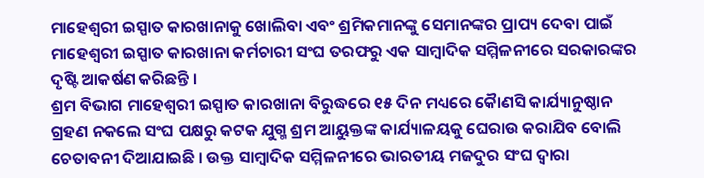ମାହେଶ୍ୱରୀ ଇସ୍ପାତ କାରଖାନାକୁ ଖୋଲିବା ଏବଂ ଶ୍ରମିକମାନଙ୍କୁ ସେମାନଙ୍କର ପ୍ରାପ୍ୟ ଦେବା ପାଇଁ ମାହେଶ୍ୱରୀ ଇସ୍ପାତ କାରଖାନା କର୍ମଚାରୀ ସଂଘ ତରଫରୁ ଏକ ସାମ୍ବାଦିକ ସମ୍ମିଳନୀରେ ସରକାରଙ୍କର ଦୃଷ୍ଟି ଆକର୍ଷଣ କରିଛନ୍ତି ।
ଶ୍ରମ ବିଭାଗ ମାହେଶ୍ୱରୀ ଇସ୍ପାତ କାରଖାନା ବିରୁଦ୍ଧରେ ୧୫ ଦିନ ମଧ୍ୟରେ କୈାଣସି କାର୍ଯ୍ୟାନୁଷ୍ଠାନ ଗ୍ରହଣ ନକଲେ ସଂଘ ପକ୍ଷରୁ କଟକ ଯୁଗ୍ମ ଶ୍ରମ ଆୟୁକ୍ତଙ୍କ କାର୍ଯ୍ୟାଳୟକୁ ଘେରାଉ କରାଯିବ ବୋଲି ଚେତାବନୀ ଦିଆଯାଇଛି । ଉକ୍ତ ସାମ୍ବାଦିକ ସମ୍ମିଳନୀରେ ଭାରତୀୟ ମଜଦୁର ସଂଘ ଦ୍ୱାରା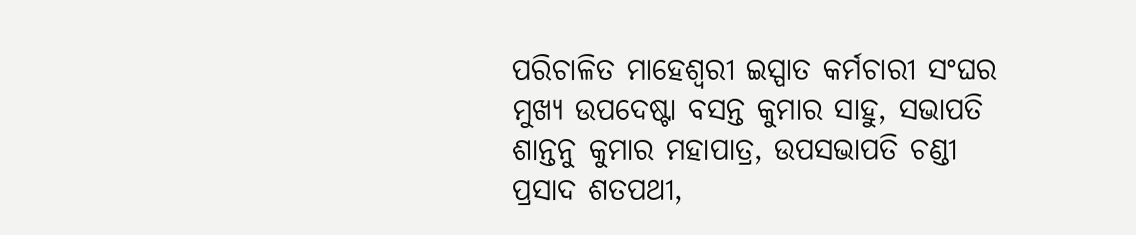ପରିଚାଳିତ ମାହେଶ୍ୱରୀ ଇସ୍ପାତ କର୍ମଚାରୀ ସଂଘର ମୁଖ୍ୟ ଉପଦେଷ୍ଟା ବସନ୍ତ କୁମାର ସାହୁ, ସଭାପତି ଶାନ୍ତନୁ କୁମାର ମହାପାତ୍ର, ଉପସଭାପତି ଚଣ୍ଡୀ ପ୍ରସାଦ ଶତପଥୀ,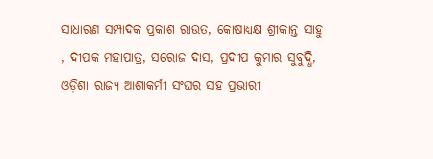ସାଧାରଣ ସମ୍ପାଦକ ପ୍ରକାଶ ରାଉତ, କୋଷାଧ୍ୟକ୍ଷ ଶ୍ରୀକାନ୍ତ ସାହୁ , ଦୀପକ ମହାପାତ୍ର, ସରୋଜ ଦାସ, ପ୍ରଦୀପ କୁମାର ସୁବୁଦ୍ଧି, ଓଡ଼ିଶା ରାଜ୍ୟ ଆଶାକର୍ମୀ ସଂଘର ସହ ପ୍ରଭାରୀ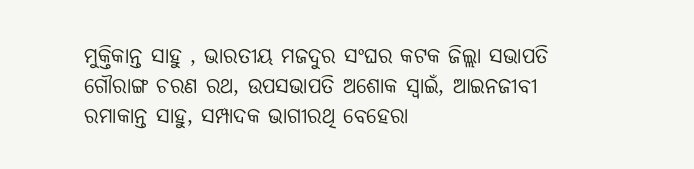ମୁକ୍ତିକାନ୍ତ ସାହୁ , ଭାରତୀୟ ମଜଦୁର ସଂଘର କଟକ ଜିଲ୍ଲା ସଭାପତି ଗୌରାଙ୍ଗ ଚରଣ ରଥ, ଉପସଭାପତି ଅଶୋକ ସ୍ୱାଇଁ, ଆଇନଜୀବୀ ରମାକାନ୍ତ ସାହୁ, ସମ୍ପାଦକ ଭାଗୀରଥି ବେହେରା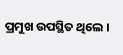ପ୍ରମୁଖ ଉପସ୍ଥିତ ଥିଲେ ।